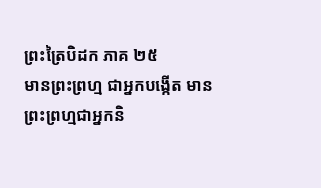ព្រះត្រៃបិដក ភាគ ២៥
មានព្រះព្រហ្ម ជាអ្នកបង្កើត មានព្រះព្រហ្មជាអ្នកនិ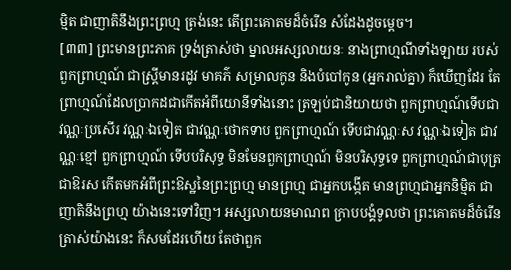ម្មិត ជាញាតិនឹងព្រះព្រហ្ម ត្រង់នេះ តើព្រះគោតមដ៏ចំរើន សំដែងដូចម្តេច។
[៣៣] ព្រះមានព្រះភាគ ទ្រង់ត្រាស់ថា ម្នាលអស្សលាយនៈ នាងព្រាហ្មណីទាំងឡាយ របស់ពួកព្រាហ្មណ៍ ជាស្ត្រីមានរដូវ មាគភ៌ សម្រាលកូន និងបំបៅកូន (អ្នករាល់គ្នា) ក៏ឃើញដែរ តែព្រាហ្មណ៍ដែលប្រាកដជាកើតអំពីយោនីទាំងនោះ ត្រឡប់ជានិយាយថា ពួកព្រាហ្មណ៍ទើបជាវណ្ណៈប្រសើរ វណ្ណៈឯទៀត ជាវណ្ណៈថោកទាប ពួកព្រាហ្មណ៍ ទើបជាវណ្ណៈស វណ្ណៈឯទៀត ជាវណ្ណៈខ្មៅ ពួកព្រាហ្មណ៍ ទើបបរិសុទ្ធ មិនមែនពួកព្រាហ្មណ៍ មិនបរិសុទ្ធទេ ពួកព្រាហ្មណ៍ជាបុត្រ ជាឱរស កើតមកអំពីព្រះឱស្ឋនៃព្រះព្រហ្ម មានព្រហ្ម ជាអ្នកបង្កើត មានព្រហ្មជាអ្នកនិម្មិត ជាញាតិនឹងព្រហ្ម យ៉ាងនេះទៅវិញ។ អស្សលាយនមាណព ក្រាបបង្គំទូលថា ព្រះគោតមដ៏ចំរើនត្រាស់យ៉ាងនេះ ក៏សមដែរហើយ តែថាពួក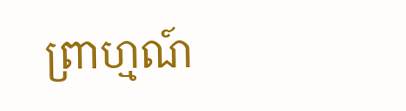ព្រាហ្មណ៍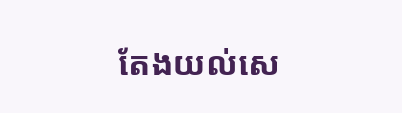តែងយល់សេ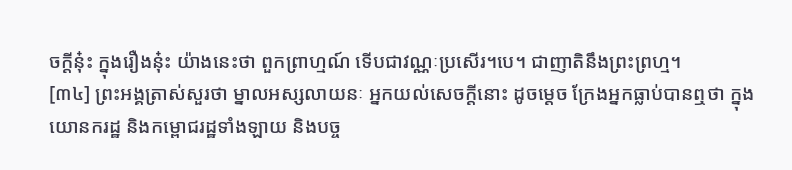ចក្តីនុ៎ះ ក្នុងរឿងនុ៎ះ យ៉ាងនេះថា ពួកព្រាហ្មណ៍ ទើបជាវណ្ណៈប្រសើរ។បេ។ ជាញាតិនឹងព្រះព្រហ្ម។
[៣៤] ព្រះអង្គត្រាស់សួរថា ម្នាលអស្សលាយនៈ អ្នកយល់សេចក្តីនោះ ដូចម្តេច ក្រែងអ្នកធ្លាប់បានឮថា ក្នុងយោនករដ្ឋ និងកម្ពោជរដ្ឋទាំងឡាយ និងបច្ច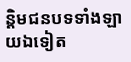ន្តិមជនបទទាំងឡាយឯទៀត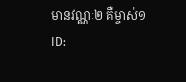មានវណ្ណៈ២ គឺម្ចាស់១
ID: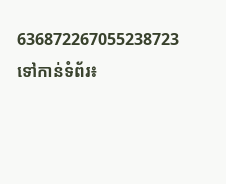636872267055238723
ទៅកាន់ទំព័រ៖